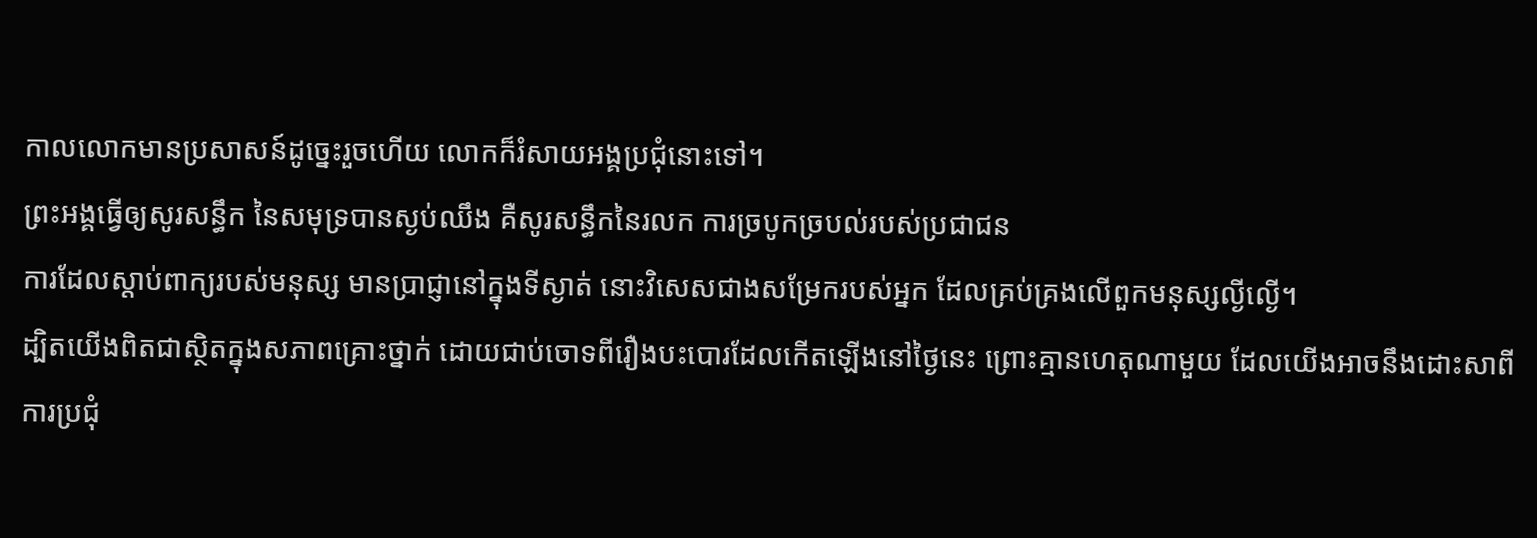កាលលោកមានប្រសាសន៍ដូច្នេះរួចហើយ លោកក៏រំសាយអង្គប្រជុំនោះទៅ។
ព្រះអង្គធ្វើឲ្យសូរសន្ធឹក នៃសមុទ្របានស្ងប់ឈឹង គឺសូរសន្ធឹកនៃរលក ការច្របូកច្របល់របស់ប្រជាជន
ការដែលស្តាប់ពាក្យរបស់មនុស្ស មានប្រាជ្ញានៅក្នុងទីស្ងាត់ នោះវិសេសជាងសម្រែករបស់អ្នក ដែលគ្រប់គ្រងលើពួកមនុស្សល្ងីល្ងើ។
ដ្បិតយើងពិតជាស្ថិតក្នុងសភាពគ្រោះថ្នាក់ ដោយជាប់ចោទពីរឿងបះបោរដែលកើតឡើងនៅថ្ងៃនេះ ព្រោះគ្មានហេតុណាមួយ ដែលយើងអាចនឹងដោះសាពីការប្រជុំ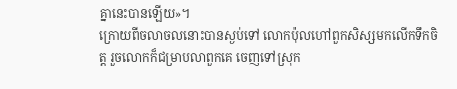គ្នានេះបានឡើយ»។
ក្រោយពីចលាចលនោះបានស្ងប់ទៅ លោកប៉ុលហៅពួកសិស្សមកលើកទឹកចិត្ត រួចលោកក៏ជម្រាបលាពួកគេ ចេញទៅស្រុក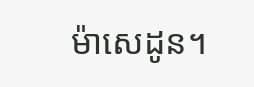ម៉ាសេដូន។